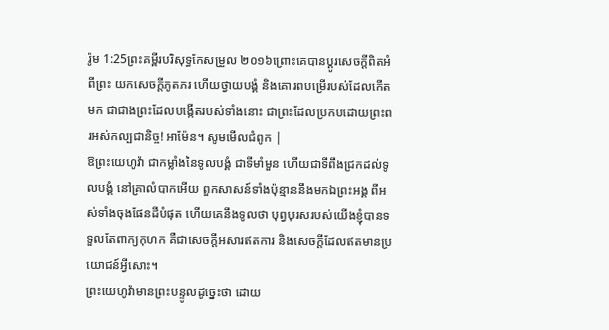រ៉ូម 1:25ព្រះគម្ពីរបរិសុទ្ធកែសម្រួល ២០១៦ព្រោះគេបានប្ដូរសេចក្តីពិតអំពីព្រះ យកសេចក្តីភូតភរ ហើយថ្វាយបង្គំ និងគោរពបម្រើរបស់ដែលកើតមក ជាជាងព្រះដែលបង្កើតរបស់ទាំងនោះ ជាព្រះដែលប្រកបដោយព្រះពរអស់កល្បជានិច្ច! អាម៉ែន។ សូមមើលជំពូក |
ឱព្រះយេហូវ៉ា ជាកម្លាំងនៃទូលបង្គំ ជាទីមាំមួន ហើយជាទីពឹងជ្រកដល់ទូលបង្គំ នៅគ្រាលំបាកអើយ ពួកសាសន៍ទាំងប៉ុន្មាននឹងមកឯព្រះអង្គ ពីអស់ទាំងចុងផែនដីបំផុត ហើយគេនឹងទូលថា បុព្វបុរសរបស់យើងខ្ញុំបានទទួលតែពាក្យកុហក គឺជាសេចក្ដីអសារឥតការ និងសេចក្ដីដែលឥតមានប្រយោជន៍អ្វីសោះ។
ព្រះយេហូវ៉ាមានព្រះបន្ទូលដូច្នេះថា ដោយ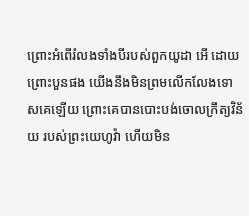ព្រោះអំពើរំលងទាំងបីរបស់ពួកយូដា អើ ដោយព្រោះបួនផង យើងនឹងមិនព្រមលើកលែងទោសគេឡើយ ព្រោះគេបានបោះបង់ចោលក្រឹត្យវិន័យ របស់ព្រះយេហូវ៉ា ហើយមិន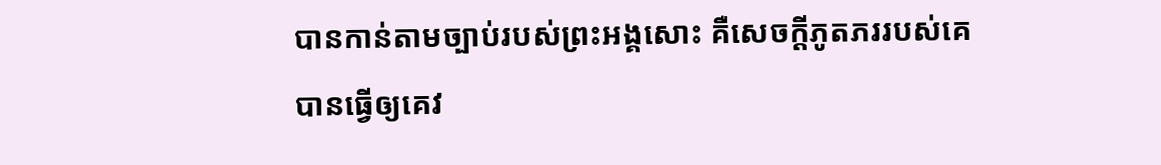បានកាន់តាមច្បាប់របស់ព្រះអង្គសោះ គឺសេចក្ដីភូតភររបស់គេបានធ្វើឲ្យគេវ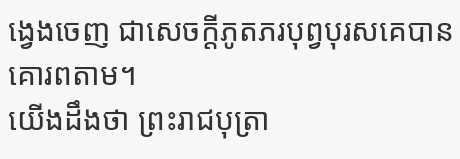ង្វេងចេញ ជាសេចក្ដីភូតភរបុព្វបុរសគេបានគោរពតាម។
យើងដឹងថា ព្រះរាជបុត្រា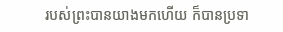របស់ព្រះបានយាងមកហើយ ក៏បានប្រទា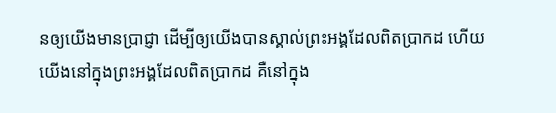នឲ្យយើងមានប្រាជ្ញា ដើម្បីឲ្យយើងបានស្គាល់ព្រះអង្គដែលពិតប្រាកដ ហើយយើងនៅក្នុងព្រះអង្គដែលពិតប្រាកដ គឺនៅក្នុង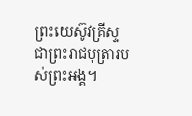ព្រះយេស៊ូវគ្រីស្ទ ជាព្រះរាជបុត្រារបស់ព្រះអង្គ។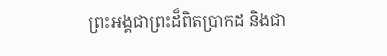ព្រះអង្គជាព្រះដ៏ពិតប្រាកដ និងជា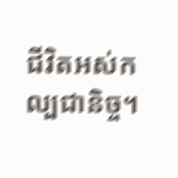ជីវិតអស់កល្បជានិច្ច។